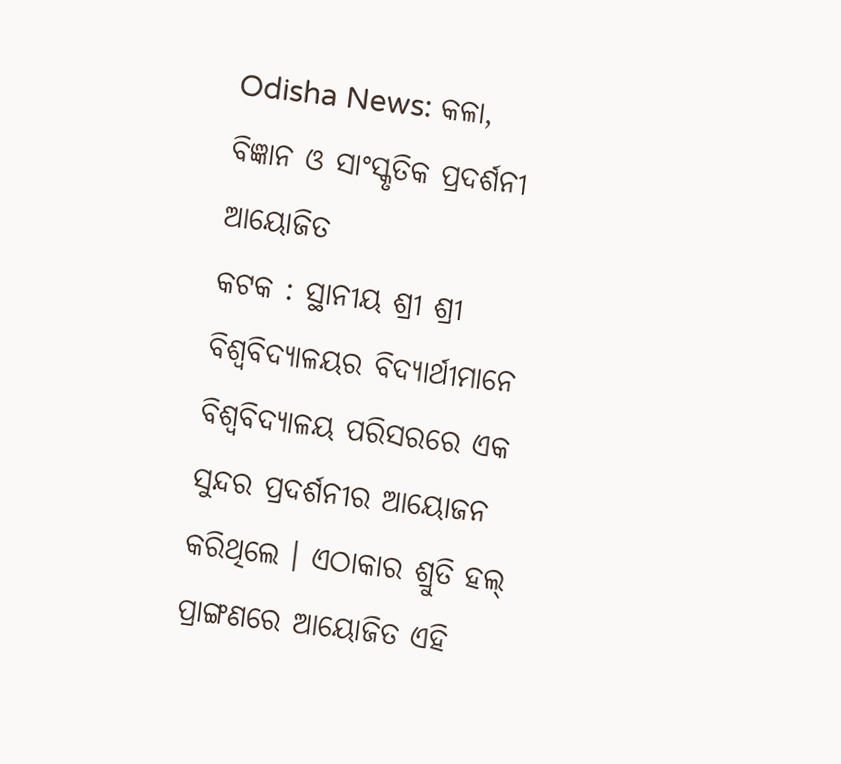Odisha News: କଳା, ବିଜ୍ଞାନ ଓ ସାଂସ୍କୃତିକ ପ୍ରଦର୍ଶନୀ ଆୟୋଜିତ
କଟକ : ସ୍ଥାନୀୟ ଶ୍ରୀ ଶ୍ରୀ ବିଶ୍ୱବିଦ୍ୟାଳୟର ବିଦ୍ୟାର୍ଥୀମାନେ ବିଶ୍ୱବିଦ୍ୟାଳୟ ପରିସରରେ ଏକ ସୁନ୍ଦର ପ୍ରଦର୍ଶନୀର ଆୟୋଜନ କରିଥିଲେ । ଏଠାକାର ଶ୍ରୁତି ହଲ୍ ପ୍ରାଙ୍ଗଣରେ ଆୟୋଜିତ ଏହି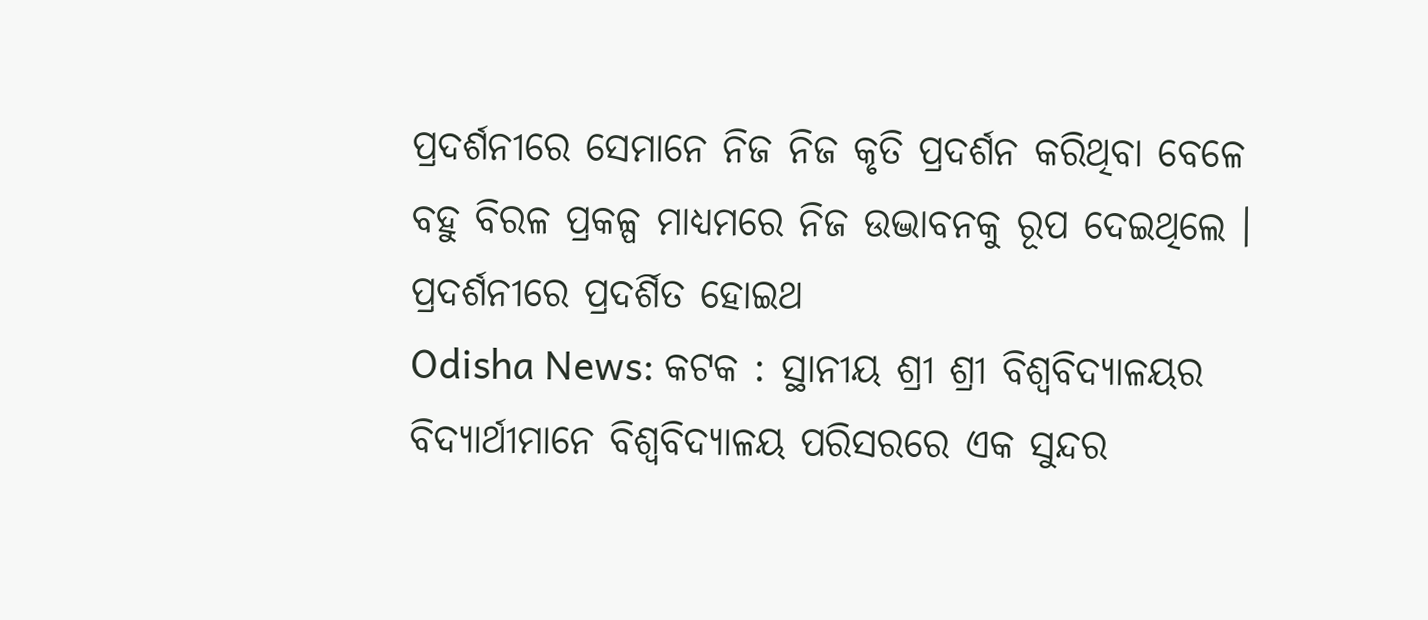ପ୍ରଦର୍ଶନୀରେ ସେମାନେ ନିଜ ନିଜ କୃତି ପ୍ରଦର୍ଶନ କରିଥିବା ବେଳେ ବହୁ ବିରଳ ପ୍ରକଳ୍ପ ମାଧ୍ୟମରେ ନିଜ ଉଦ୍ଭାବନକୁ ରୂପ ଦେଇଥିଲେ । ପ୍ରଦର୍ଶନୀରେ ପ୍ରଦର୍ଶିତ ହୋଇଥ
Odisha News: କଟକ : ସ୍ଥାନୀୟ ଶ୍ରୀ ଶ୍ରୀ ବିଶ୍ୱବିଦ୍ୟାଳୟର ବିଦ୍ୟାର୍ଥୀମାନେ ବିଶ୍ୱବିଦ୍ୟାଳୟ ପରିସରରେ ଏକ ସୁନ୍ଦର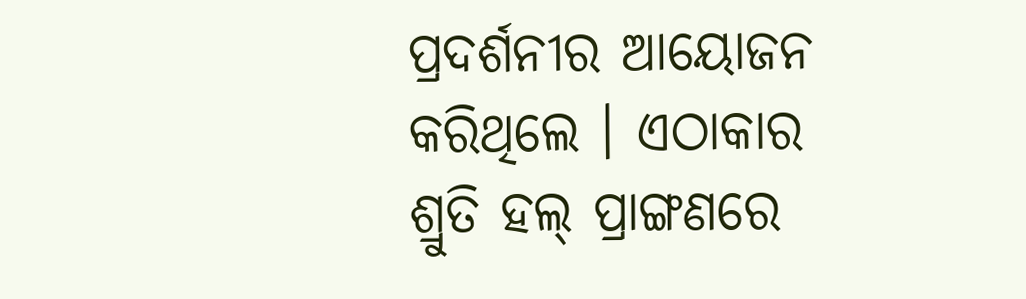ପ୍ରଦର୍ଶନୀର ଆୟୋଜନ କରିଥିଲେ । ଏଠାକାର ଶ୍ରୁତି ହଲ୍ ପ୍ରାଙ୍ଗଣରେ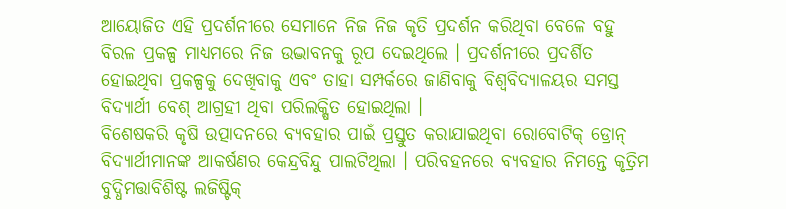ଆୟୋଜିତ ଏହି ପ୍ରଦର୍ଶନୀରେ ସେମାନେ ନିଜ ନିଜ କୃତି ପ୍ରଦର୍ଶନ କରିଥିବା ବେଳେ ବହୁ ବିରଳ ପ୍ରକଳ୍ପ ମାଧ୍ୟମରେ ନିଜ ଉଦ୍ଭାବନକୁ ରୂପ ଦେଇଥିଲେ । ପ୍ରଦର୍ଶନୀରେ ପ୍ରଦର୍ଶିତ ହୋଇଥିବା ପ୍ରକଳ୍ପକୁ ଦେଖିବାକୁ ଏବଂ ତାହା ସମ୍ପର୍କରେ ଜାଣିବାକୁ ବିଶ୍ୱବିଦ୍ୟାଳୟର ସମସ୍ତ ବିଦ୍ୟାର୍ଥୀ ବେଶ୍ ଆଗ୍ରହୀ ଥିବା ପରିଲକ୍ଷିତ ହୋଇଥିଲା ।
ବିଶେଷକରି କୃଷି ଉତ୍ପାଦନରେ ବ୍ୟବହାର ପାଇଁ ପ୍ରସ୍ତୁତ କରାଯାଇଥିବା ରୋବୋଟିକ୍ ଡ୍ରୋନ୍ ବିଦ୍ୟାର୍ଥୀମାନଙ୍କ ଆକର୍ଷଣର କେନ୍ଦ୍ରବିନ୍ଦୁ ପାଲଟିଥିଲା । ପରିବହନରେ ବ୍ୟବହାର ନିମନ୍ତେ କୃତ୍ରିମ ବୁଦ୍ଧିମତ୍ତାବିଶିଷ୍ଟ ଲଜିଷ୍ଟିକ୍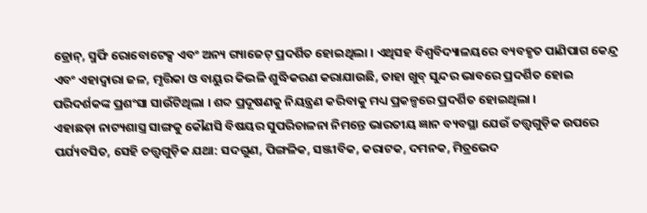ଡ୍ରୋନ୍, ସ୍ମର୍ଫି ରୋବୋଟେକ୍ସ ଏବଂ ଅନ୍ୟ ଗ୍ୟାଜେଟ୍ ପ୍ରଦର୍ଶିତ ହୋଇଥିଲା । ଏଥିସହ ବିଶ୍ୱବିଦ୍ୟାଳୟରେ ବ୍ୟବହୃତ ପାଣିପାଗ କେନ୍ଦ୍ର ଏବଂ ଏହାଦ୍ୱାରା ଜଳ, ମୃତ୍ତିକା ଓ ବାୟୁର କିଭଳି ଶୁଦ୍ଧିକରଣ କରାଯାଉଛି, ତାହା ଖୁବ୍ ସୁନ୍ଦର ଭାବରେ ପ୍ରଦର୍ଶିତ ହୋଇ ପରିଦର୍ଶକଙ୍କ ପ୍ରଶଂସା ସାଉଁଟିଥିଲା । ଶବ୍ଦ ପ୍ରଦୂଷଣକୁ ନିୟନ୍ତ୍ରଣ କରିବାକୁ ମଧ୍ୟ ପ୍ରକଳ୍ପରେ ପ୍ରଦର୍ଶିତ ହୋଇଥିଲା ।
ଏହାଛଡ଼ା ନାଟ୍ୟଶାସ୍ତ୍ର ସାଙ୍ଗକୁ କୌଣସି ବିଷୟର ସୁପରିଚାଳନା ନିମନ୍ତେ ଭାରତୀୟ ଜ୍ଞାନ ବ୍ୟବସ୍ଥା ଯେଉଁ ତତ୍ତ୍ୱଗୁଡ଼ିକ ଉପରେ ପର୍ଯ୍ୟବସିତ, ସେହି ତତ୍ତ୍ୱଗୁଡ଼ିକ ଯଥା: ସଦଗୁଣ, ପିଙ୍ଗଳିକ, ସଞ୍ଜୀବିକ, କରାଟକ, ଦମନକ, ମିତ୍ରଭେଦ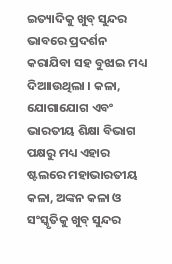ଇତ୍ୟାଦିକୁ ଖୁବ୍ ସୁନ୍ଦର ଭାବରେ ପ୍ରଦର୍ଶନ କରାଯିବା ସହ ବୁଝାଇ ମଧ୍ୟ ଦିଆାଉଥିଲା । କଳା, ଯୋଗାଯୋଗ ଏବଂ ଭାରତୀୟ ଶିକ୍ଷା ବିଭାଗ ପକ୍ଷରୁ ମଧ୍ୟ ଏହାର ଷ୍ଟଲରେ ମହାଭାରତୀୟ କଳା, ଅଙ୍କନ କଳା ଓ ସଂସ୍କୃତିକୁ ଖୁବ୍ ସୁନ୍ଦର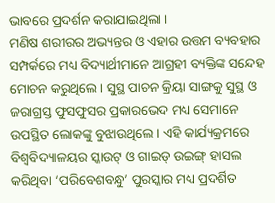ଭାବରେ ପ୍ରଦର୍ଶନ କରାଯାଇଥିଲା ।
ମଣିଷ ଶରୀରର ଅଭ୍ୟନ୍ତର ଓ ଏହାର ଉତ୍ତମ ବ୍ୟବହାର ସମ୍ପର୍କରେ ମଧ୍ୟ ବିଦ୍ୟାର୍ଥୀମାନେ ଆଗ୍ରହୀ ବ୍ୟକ୍ତିଙ୍କ ସନ୍ଦେହ ମୋଚନ କରୁଥିଲେ । ସୁସ୍ଥ ପାଚନ କ୍ରିୟା ସାଙ୍ଗକୁ ସୁସ୍ଥ ଓ ଜରାଗ୍ରସ୍ତ ଫୁସଫୁସର ପ୍ରକାରଭେଦ ମଧ୍ୟ ସେମାନେ ଉପସ୍ଥିତ ଲୋକଙ୍କୁ ବୁଝାଉଥିଲେ । ଏହି କାର୍ଯ୍ୟକ୍ରମରେ ବିଶ୍ୱବିଦ୍ୟାଳୟର ସ୍କାଉଟ୍ ଓ ଗାଇଡ୍ ଉଇଙ୍ଗ୍ ହାସଲ କରିଥିବା ‘ପରିବେଶବନ୍ଧୁ’ ପୁରସ୍କାର ମଧ୍ୟ ପ୍ରଦର୍ଶିତ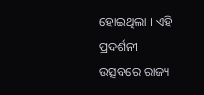ହୋଇଥିଲା । ଏହି ପ୍ରଦର୍ଶନୀ ଉତ୍ସବରେ ରାଜ୍ୟ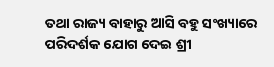ତଥା ରାଜ୍ୟ ବାହାରୁ ଆସି ବହୁ ସଂଖ୍ୟାରେ ପରିଦର୍ଶକ ଯୋଗ ଦେଇ ଶ୍ରୀ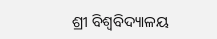ଶ୍ରୀ ବିଶ୍ୱବିଦ୍ୟାଳୟ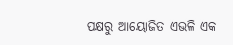ପକ୍ଷରୁ ଆୟୋଜିତ ଏଭଳି ଏକ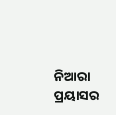ନିଆରା ପ୍ରୟାସର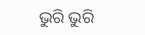ଭୁରି ଭୁରି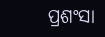ପ୍ରଶଂସା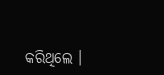କରିଥିଲେ ।